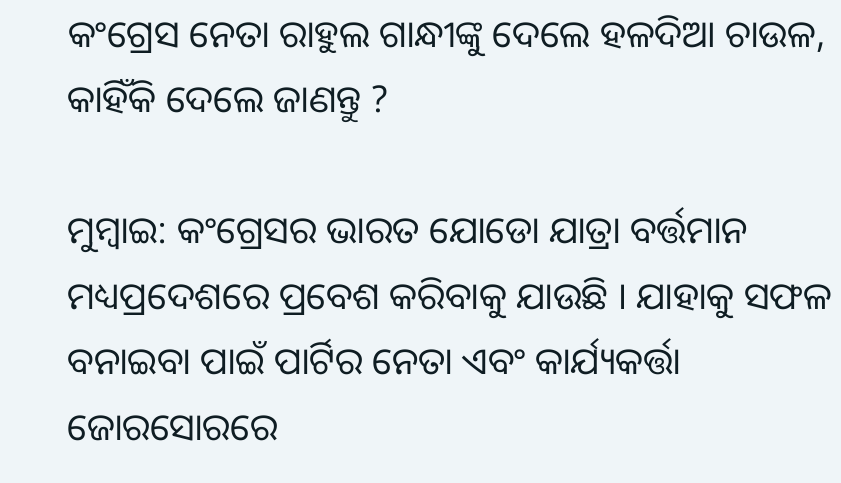କଂଗ୍ରେସ ନେତା ରାହୁଲ ଗାନ୍ଧୀଙ୍କୁ ଦେଲେ ହଳଦିଆ ଚାଉଳ, କାହିଁକି ଦେଲେ ଜାଣନ୍ତୁ ?

ମୁମ୍ବାଇ: କଂଗ୍ରେସର ଭାରତ ଯୋଡୋ ଯାତ୍ରା ବର୍ତ୍ତମାନ ମଧ୍ୟପ୍ରଦେଶରେ ପ୍ରବେଶ କରିବାକୁ ଯାଉଛି । ଯାହାକୁ ସଫଳ ବନାଇବା ପାଇଁ ପାର୍ଟିର ନେତା ଏବଂ କାର୍ଯ୍ୟକର୍ତ୍ତା ଜୋରସୋରରେ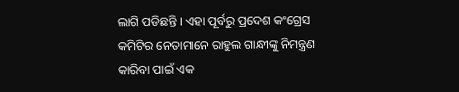ଲାଗି ପଡିଛନ୍ତି । ଏହା ପୂର୍ବରୁ ପ୍ରଦେଶ କଂଗ୍ରେସ କମିଟିର ନେତାମାନେ ରାହୁଲ ଗାନ୍ଧୀଙ୍କୁ ନିମନ୍ତ୍ରଣ କାରିବା ପାଇଁ ଏକ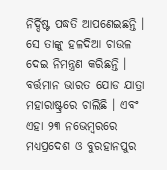ନିର୍ଦ୍ଦିଷ୍ଟ ପଦ୍ଧତି ଆପଣେଇଛନ୍ତି । ସେ ତାଙ୍କୁ ହଳଦିଆ ଚାଉଳ ଦେଇ ନିମନ୍ତ୍ରଣ କରିଛନ୍ତି । ବର୍ତ୍ତମାନ ଭାରତ ଯୋଡ ଯାତ୍ରା ମହାରାଷ୍ଟ୍ରରେ ଚାଲିଛି । ଏବଂ ଏହା ୨୩ ନଭେମ୍ବରରେ ମଧ୍ୟପ୍ରଦେଶ ଓ ବୁରହାନପୁର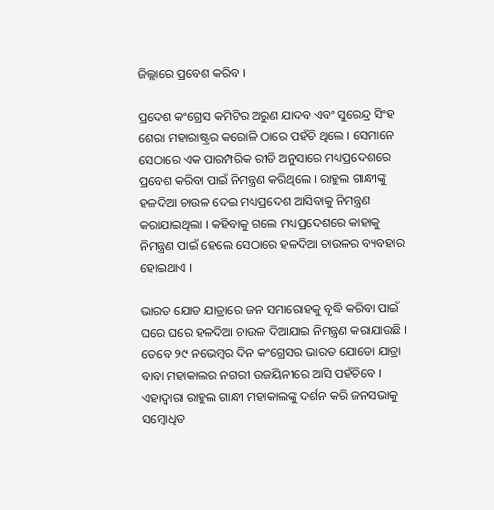ଜିଲ୍ଲାରେ ପ୍ରବେଶ କରିବ ।

ପ୍ରଦେଶ କଂଗ୍ରେସ କମିଟିର ଅରୁଣ ଯାଦବ ଏବଂ ସୁରେନ୍ଦ୍ର ସିଂହ ଶେରା ମହାରାଷ୍ଟ୍ରର କରୋଳି ଠାରେ ପହଁଚି ଥିଲେ । ସେମାନେ ସେଠାରେ ଏକ ପାରମ୍ପରିକ ରୀତି ଅନୁସାରେ ମଧ୍ୟପ୍ରଦେଶରେ ପ୍ରବେଶ କରିବା ପାଇଁ ନିମନ୍ତ୍ରଣ କରିଥିଲେ । ରାହୁଲ ଗାନ୍ଧୀଙ୍କୁ ହଳଦିଆ ଚାଉଳ ଦେଇ ମଧ୍ୟପ୍ରଦେଶ ଆସିବାକୁ ନିମନ୍ତ୍ରଣ କରାଯାଇଥିଲା । କହିବାକୁ ଗଲେ ମଧ୍ୟପ୍ରଦେଶରେ କାହାକୁ ନିମନ୍ତ୍ରଣ ପାଇଁ ହେଲେ ସେଠାରେ ହଳଦିଆ ଚାଉଳର ବ୍ୟବହାର ହୋଇଥାଏ ।

ଭାରତ ଯୋଡ ଯାତ୍ରାରେ ଜନ ସମାରୋହକୁ ବୃଦ୍ଧି କରିବା ପାଇଁ ଘରେ ଘରେ ହଳଦିଆ ଚାଉଳ ଦିଆଯାଇ ନିମନ୍ତ୍ରଣ କରାଯାଉଛି । ତେବେ ୨୯ ନଭେମ୍ବର ଦିନ କଂଗ୍ରେସର ଭାରତ ଯୋଡୋ ଯାତ୍ରା ବାବା ମହାକାଲର ନଗରୀ ଉଜୟିନୀରେ ଆସି ପହଁଚିବେ । ଏହାଦ୍ୱାରା ରାହୁଲ ଗାନ୍ଧୀ ମହାକାଲଙ୍କୁ ଦର୍ଶନ କରି ଜନସଭାକୁ ସମ୍ବୋଧିତ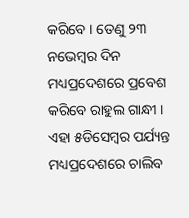କରିବେ । ତେଣୁ ୨୩ ନଭେମ୍ବର ଦିନ ମଧ୍ୟପ୍ରଦେଶରେ ପ୍ରବେଶ କରିବେ ରାହୁଲ ଗାନ୍ଧୀ । ଏହା ୫ଡିସେମ୍ବର ପର୍ଯ୍ୟନ୍ତ ମଧ୍ୟପ୍ରଦେଶରେ ଚାଲିବ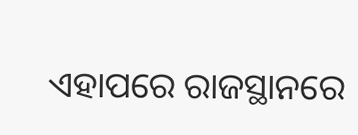ଏହାପରେ ରାଜସ୍ଥାନରେ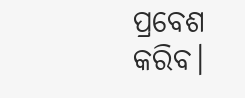ପ୍ରବେଶ କରିବ।